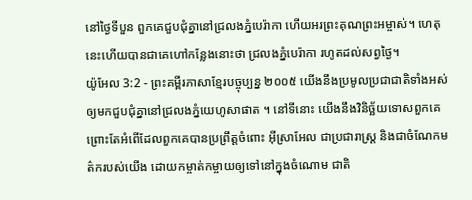នៅថ្ងៃទីបួន ពួកគេជួបជុំគ្នានៅជ្រលងភ្នំបេរ៉ាកា ហើយអរព្រះគុណព្រះអម្ចាស់។ ហេតុនេះហើយបានជាគេហៅកន្លែងនោះថា ជ្រលងភ្នំបេរ៉ាកា រហូតដល់សព្វថ្ងៃ។
យ៉ូអែល 3:2 - ព្រះគម្ពីរភាសាខ្មែរបច្ចុប្បន្ន ២០០៥ យើងនឹងប្រមូលប្រជាជាតិទាំងអស់ ឲ្យមកជួបជុំគ្នានៅជ្រលងភ្នំយេហូសាផាត ។ នៅទីនោះ យើងនឹងវិនិច្ឆ័យទោសពួកគេ ព្រោះតែអំពើដែលពួកគេបានប្រព្រឹត្តចំពោះ អ៊ីស្រាអែល ជាប្រជារាស្ត្រ និងជាចំណែកមត៌ករបស់យើង ដោយកម្ចាត់កម្ចាយឲ្យទៅនៅក្នុងចំណោម ជាតិ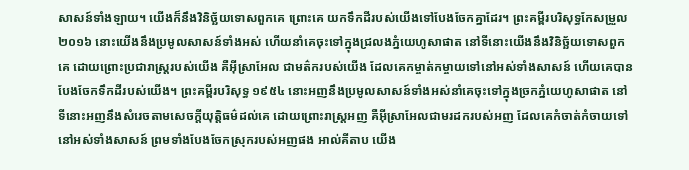សាសន៍ទាំងឡាយ។ យើងក៏នឹងវិនិច្ឆ័យទោសពួកគេ ព្រោះគេ យកទឹកដីរបស់យើងទៅបែងចែកគ្នាដែរ។ ព្រះគម្ពីរបរិសុទ្ធកែសម្រួល ២០១៦ នោះយើងនឹងប្រមូលសាសន៍ទាំងអស់ ហើយនាំគេចុះទៅក្នុងជ្រលងភ្នំយេហូសាផាត នៅទីនោះយើងនឹងវិនិច្ឆ័យទោសពួកគេ ដោយព្រោះប្រជារាស្ត្ររបស់យើង គឺអ៊ីស្រាអែល ជាមត៌ករបស់យើង ដែលគេកម្ចាត់កម្ចាយទៅនៅអស់ទាំងសាសន៍ ហើយគេបានបែងចែកទឹកដីរបស់យើង។ ព្រះគម្ពីរបរិសុទ្ធ ១៩៥៤ នោះអញនឹងប្រមូលសាសន៍ទាំងអស់នាំគេចុះទៅក្នុងច្រកភ្នំយេហូសាផាត នៅទីនោះអញនឹងសំរេចតាមសេចក្ដីយុត្តិធម៌ដល់គេ ដោយព្រោះរាស្ត្រអញ គឺអ៊ីស្រាអែលជាមរដករបស់អញ ដែលគេកំចាត់កំចាយទៅនៅអស់ទាំងសាសន៍ ព្រមទាំងបែងចែកស្រុករបស់អញផង អាល់គីតាប យើង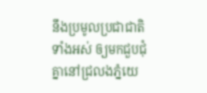នឹងប្រមូលប្រជាជាតិទាំងអស់ ឲ្យមកជួបជុំគ្នានៅជ្រលងភ្នំយេ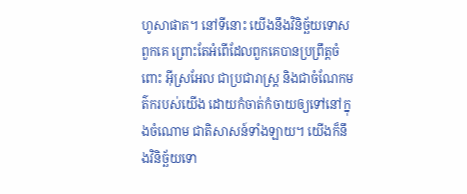ហូសាផាត។ នៅទីនោះ យើងនឹងវិនិច្ឆ័យទោសពួកគេ ព្រោះតែអំពើដែលពួកគេបានប្រព្រឹត្តចំពោះ អ៊ីស្រអែល ជាប្រជារាស្ត្រ និងជាចំណែកមត៌ករបស់យើង ដោយកំចាត់កំចាយឲ្យទៅនៅក្នុងចំណោម ជាតិសាសន៍ទាំងឡាយ។ យើងក៏នឹងវិនិច្ឆ័យទោ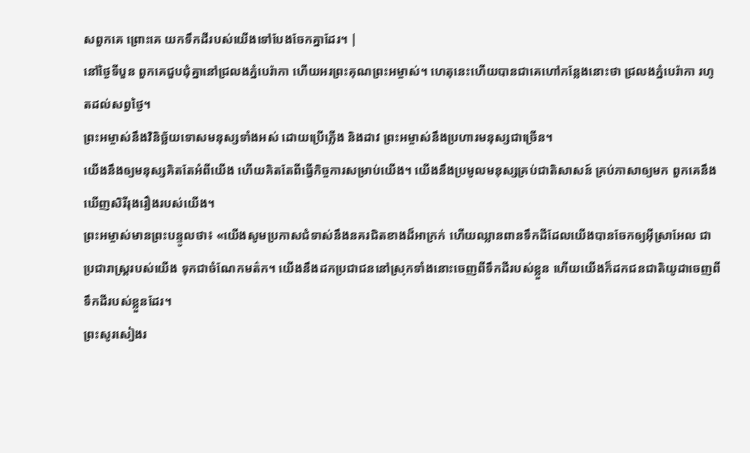សពួកគេ ព្រោះគេ យកទឹកដីរបស់យើងទៅបែងចែកគ្នាដែរ។ |
នៅថ្ងៃទីបួន ពួកគេជួបជុំគ្នានៅជ្រលងភ្នំបេរ៉ាកា ហើយអរព្រះគុណព្រះអម្ចាស់។ ហេតុនេះហើយបានជាគេហៅកន្លែងនោះថា ជ្រលងភ្នំបេរ៉ាកា រហូតដល់សព្វថ្ងៃ។
ព្រះអម្ចាស់នឹងវិនិច្ឆ័យទោសមនុស្សទាំងអស់ ដោយប្រើភ្លើង និងដាវ ព្រះអម្ចាស់នឹងប្រហារមនុស្សជាច្រើន។
យើងនឹងឲ្យមនុស្សគិតតែអំពីយើង ហើយគិតតែពីធ្វើកិច្ចការសម្រាប់យើង។ យើងនឹងប្រមូលមនុស្សគ្រប់ជាតិសាសន៍ គ្រប់ភាសាឲ្យមក ពួកគេនឹងឃើញសិរីរុងរឿងរបស់យើង។
ព្រះអម្ចាស់មានព្រះបន្ទូលថា៖ «យើងសូមប្រកាសជំទាស់នឹងនគរជិតខាងដ៏អាក្រក់ ហើយឈ្លានពានទឹកដីដែលយើងបានចែកឲ្យអ៊ីស្រាអែល ជាប្រជារាស្ត្ររបស់យើង ទុកជាចំណែកមត៌ក។ យើងនឹងដកប្រជាជននៅស្រុកទាំងនោះចេញពីទឹកដីរបស់ខ្លួន ហើយយើងក៏ដកជនជាតិយូដាចេញពីទឹកដីរបស់ខ្លួនដែរ។
ព្រះសូរសៀងរ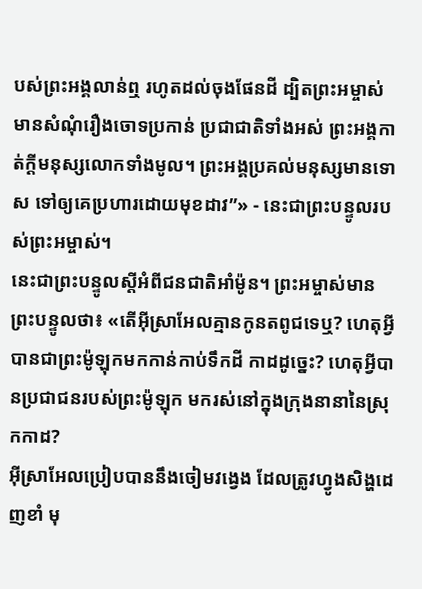បស់ព្រះអង្គលាន់ឮ រហូតដល់ចុងផែនដី ដ្បិតព្រះអម្ចាស់មានសំណុំរឿងចោទប្រកាន់ ប្រជាជាតិទាំងអស់ ព្រះអង្គកាត់ក្ដីមនុស្សលោកទាំងមូល។ ព្រះអង្គប្រគល់មនុស្សមានទោស ទៅឲ្យគេប្រហារដោយមុខដាវ”» - នេះជាព្រះបន្ទូលរបស់ព្រះអម្ចាស់។
នេះជាព្រះបន្ទូលស្ដីអំពីជនជាតិអាំម៉ូន។ ព្រះអម្ចាស់មានព្រះបន្ទូលថា៖ «តើអ៊ីស្រាអែលគ្មានកូនតពូជទេឬ? ហេតុអ្វីបានជាព្រះម៉ូឡុកមកកាន់កាប់ទឹកដី កាដដូច្នេះ? ហេតុអ្វីបានប្រជាជនរបស់ព្រះម៉ូឡុក មករស់នៅក្នុងក្រុងនានានៃស្រុកកាដ?
អ៊ីស្រាអែលប្រៀបបាននឹងចៀមវង្វេង ដែលត្រូវហ្វូងសិង្ហដេញខាំ មុ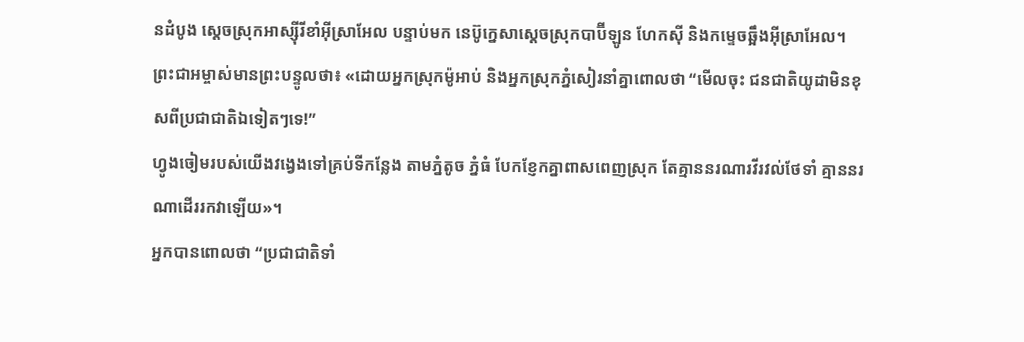នដំបូង ស្ដេចស្រុកអាស្ស៊ីរីខាំអ៊ីស្រាអែល បន្ទាប់មក នេប៊ូក្នេសាស្ដេចស្រុកបាប៊ីឡូន ហែកស៊ី និងកម្ទេចឆ្អឹងអ៊ីស្រាអែល។
ព្រះជាអម្ចាស់មានព្រះបន្ទូលថា៖ «ដោយអ្នកស្រុកម៉ូអាប់ និងអ្នកស្រុកភ្នំសៀរនាំគ្នាពោលថា “មើលចុះ ជនជាតិយូដាមិនខុសពីប្រជាជាតិឯទៀតៗទេ!”
ហ្វូងចៀមរបស់យើងវង្វេងទៅគ្រប់ទីកន្លែង តាមភ្នំតូច ភ្នំធំ បែកខ្ញែកគ្នាពាសពេញស្រុក តែគ្មាននរណារវីរវល់ថែទាំ គ្មាននរណាដើររកវាឡើយ»។
អ្នកបានពោលថា “ប្រជាជាតិទាំ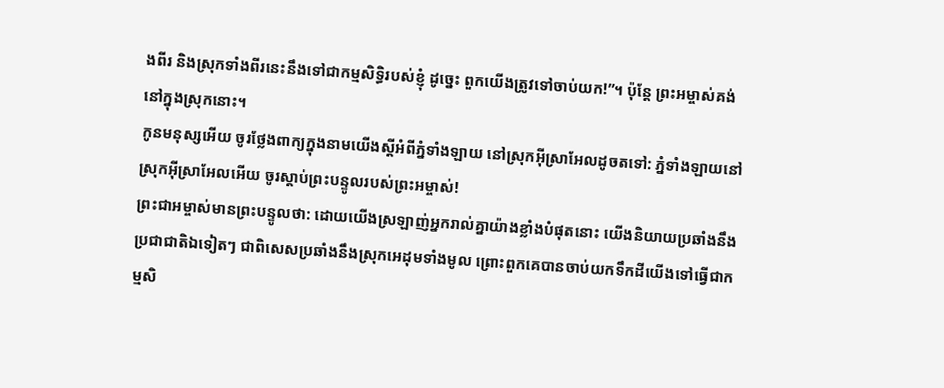ងពីរ និងស្រុកទាំងពីរនេះនឹងទៅជាកម្មសិទ្ធិរបស់ខ្ញុំ ដូច្នេះ ពួកយើងត្រូវទៅចាប់យក!”។ ប៉ុន្តែ ព្រះអម្ចាស់គង់នៅក្នុងស្រុកនោះ។
កូនមនុស្សអើយ ចូរថ្លែងពាក្យក្នុងនាមយើងស្ដីអំពីភ្នំទាំងឡាយ នៅស្រុកអ៊ីស្រាអែលដូចតទៅ: ភ្នំទាំងឡាយនៅស្រុកអ៊ីស្រាអែលអើយ ចូរស្ដាប់ព្រះបន្ទូលរបស់ព្រះអម្ចាស់!
ព្រះជាអម្ចាស់មានព្រះបន្ទូលថា: ដោយយើងស្រឡាញ់អ្នករាល់គ្នាយ៉ាងខ្លាំងបំផុតនោះ យើងនិយាយប្រឆាំងនឹងប្រជាជាតិឯទៀតៗ ជាពិសេសប្រឆាំងនឹងស្រុកអេដុមទាំងមូល ព្រោះពួកគេបានចាប់យកទឹកដីយើងទៅធ្វើជាកម្មសិ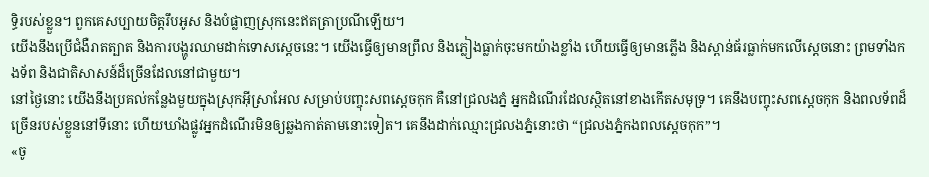ទ្ធិរបស់ខ្លួន។ ពួកគេសប្បាយចិត្តរឹបអូស និងបំផ្លាញស្រុកនេះឥតត្រាប្រណីឡើយ។
យើងនឹងប្រើជំងឺរាតត្បាត និងការបង្ហូរឈាមដាក់ទោសស្ដេចនេះ។ យើងធ្វើឲ្យមានព្រឹល និងភ្លៀងធ្លាក់ចុះមកយ៉ាងខ្លាំង ហើយធ្វើឲ្យមានភ្លើង និងស្ពាន់ធ័រធ្លាក់មកលើស្ដេចនោះ ព្រមទាំងកងទ័ព និងជាតិសាសន៍ដ៏ច្រើនដែលនៅជាមួយ។
នៅថ្ងៃនោះ យើងនឹងប្រគល់កន្លែងមួយក្នុងស្រុកអ៊ីស្រាអែល សម្រាប់បញ្ចុះសពស្ដេចកុក គឺនៅជ្រលងភ្នំ អ្នកដំណើរដែលស្ថិតនៅខាងកើតសមុទ្រ។ គេនឹងបញ្ចុះសពស្ដេចកុក និងពលទ័ពដ៏ច្រើនរបស់ខ្លួននៅទីនោះ ហើយឃាំងផ្លូវអ្នកដំណើរមិនឲ្យឆ្លងកាត់តាមនោះទៀត។ គេនឹងដាក់ឈ្មោះជ្រលងភ្នំនោះថា “ជ្រលងភ្នំកងពលស្ដេចកុក”។
«ចូ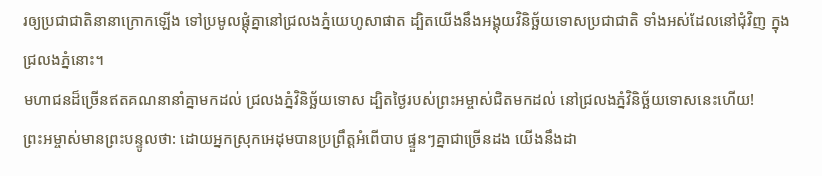រឲ្យប្រជាជាតិនានាក្រោកឡើង ទៅប្រមូលផ្ដុំគ្នានៅជ្រលងភ្នំយេហូសាផាត ដ្បិតយើងនឹងអង្គុយវិនិច្ឆ័យទោសប្រជាជាតិ ទាំងអស់ដែលនៅជុំវិញ ក្នុងជ្រលងភ្នំនោះ។
មហាជនដ៏ច្រើនឥតគណនានាំគ្នាមកដល់ ជ្រលងភ្នំវិនិច្ឆ័យទោស ដ្បិតថ្ងៃរបស់ព្រះអម្ចាស់ជិតមកដល់ នៅជ្រលងភ្នំវិនិច្ឆ័យទោសនេះហើយ!
ព្រះអម្ចាស់មានព្រះបន្ទូលថា: ដោយអ្នកស្រុកអេដុមបានប្រព្រឹត្តអំពើបាប ផ្ទួនៗគ្នាជាច្រើនដង យើងនឹងដា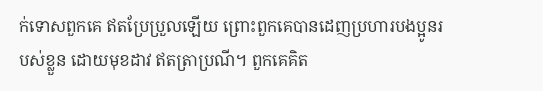ក់ទោសពួកគេ ឥតប្រែប្រួលឡើយ ព្រោះពួកគេបានដេញប្រហារបងប្អូនរបស់ខ្លួន ដោយមុខដាវ ឥតត្រាប្រណី។ ពួកគេគិត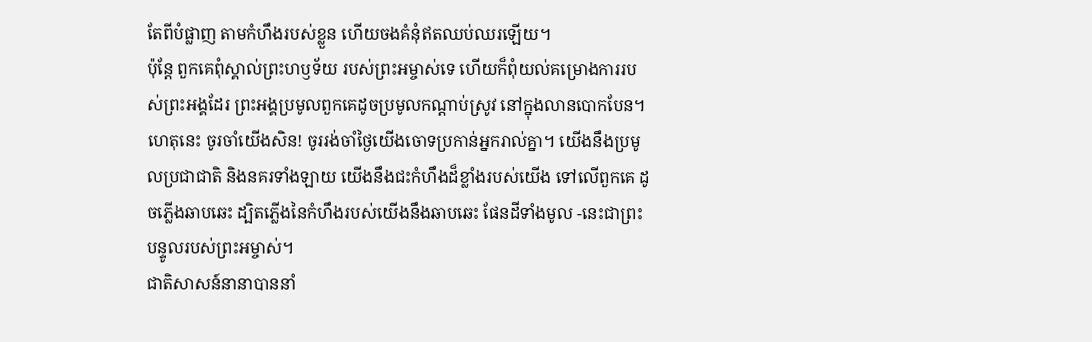តែពីបំផ្លាញ តាមកំហឹងរបស់ខ្លួន ហើយចងគំនុំឥតឈប់ឈរឡើយ។
ប៉ុន្តែ ពួកគេពុំស្គាល់ព្រះហឫទ័យ របស់ព្រះអម្ចាស់ទេ ហើយក៏ពុំយល់គម្រោងការរបស់ព្រះអង្គដែរ ព្រះអង្គប្រមូលពួកគេដូចប្រមូលកណ្ដាប់ស្រូវ នៅក្នុងលានបោកបែន។
ហេតុនេះ ចូរចាំយើងសិន! ចូររង់ចាំថ្ងៃយើងចោទប្រកាន់អ្នករាល់គ្នា។ យើងនឹងប្រមូលប្រជាជាតិ និងនគរទាំងឡាយ យើងនឹងជះកំហឹងដ៏ខ្លាំងរបស់យើង ទៅលើពួកគេ ដូចភ្លើងឆាបឆេះ ដ្បិតភ្លើងនៃកំហឹងរបស់យើងនឹងឆាបឆេះ ផែនដីទាំងមូល -នេះជាព្រះបន្ទូលរបស់ព្រះអម្ចាស់។
ជាតិសាសន៍នានាបាននាំ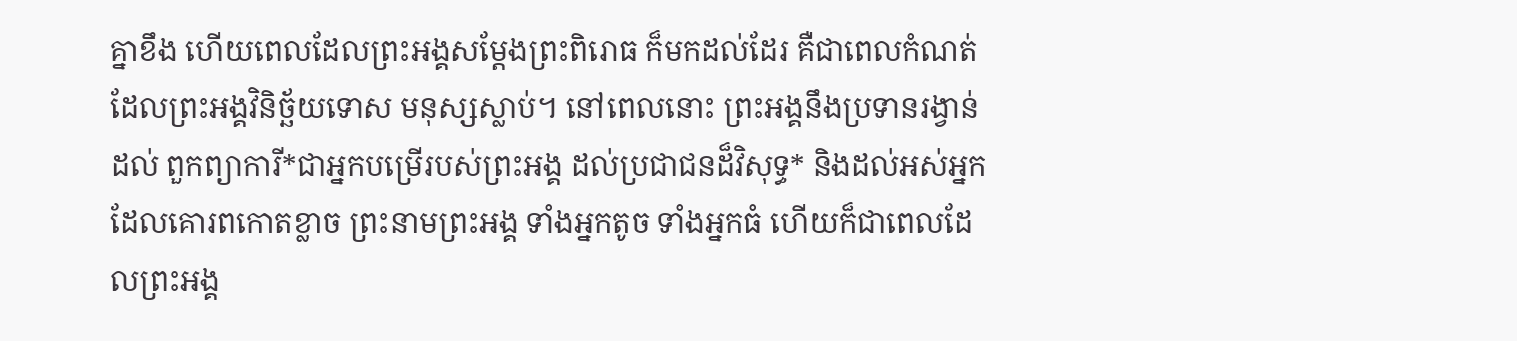គ្នាខឹង ហើយពេលដែលព្រះអង្គសម្តែងព្រះពិរោធ ក៏មកដល់ដែរ គឺជាពេលកំណត់ដែលព្រះអង្គវិនិច្ឆ័យទោស មនុស្សស្លាប់។ នៅពេលនោះ ព្រះអង្គនឹងប្រទានរង្វាន់ដល់ ពួកព្យាការី*ជាអ្នកបម្រើរបស់ព្រះអង្គ ដល់ប្រជាជនដ៏វិសុទ្ធ* និងដល់អស់អ្នកដែលគោរពកោតខ្លាច ព្រះនាមព្រះអង្គ ទាំងអ្នកតូច ទាំងអ្នកធំ ហើយក៏ជាពេលដែលព្រះអង្គ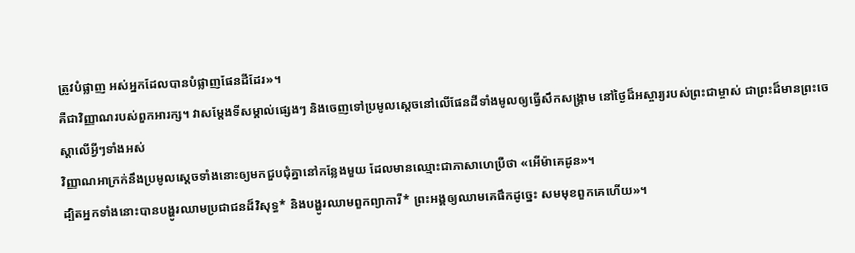ត្រូវបំផ្លាញ អស់អ្នកដែលបានបំផ្លាញផែនដីដែរ»។
គឺជាវិញ្ញាណរបស់ពួកអារក្ស។ វាសម្តែងទីសម្គាល់ផ្សេងៗ និងចេញទៅប្រមូលស្ដេចនៅលើផែនដីទាំងមូលឲ្យធ្វើសឹកសង្គ្រាម នៅថ្ងៃដ៏អស្ចារ្យរបស់ព្រះជាម្ចាស់ ជាព្រះដ៏មានព្រះចេស្ដាលើអ្វីៗទាំងអស់
វិញ្ញាណអាក្រក់នឹងប្រមូលស្ដេចទាំងនោះឲ្យមកជួបជុំគ្នានៅកន្លែងមួយ ដែលមានឈ្មោះជាភាសាហេប្រឺថា «អើម៉ាគេដូន»។
ដ្បិតអ្នកទាំងនោះបានបង្ហូរឈាមប្រជាជនដ៏វិសុទ្ធ* និងបង្ហូរឈាមពួកព្យាការី* ព្រះអង្គឲ្យឈាមគេផឹកដូច្នេះ សមមុខពួកគេហើយ»។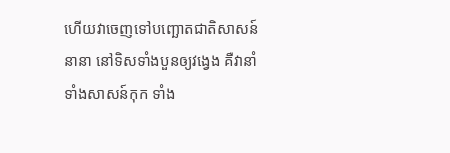ហើយវាចេញទៅបញ្ឆោតជាតិសាសន៍នានា នៅទិសទាំងបួនឲ្យវង្វេង គឺវានាំទាំងសាសន៍កុក ទាំង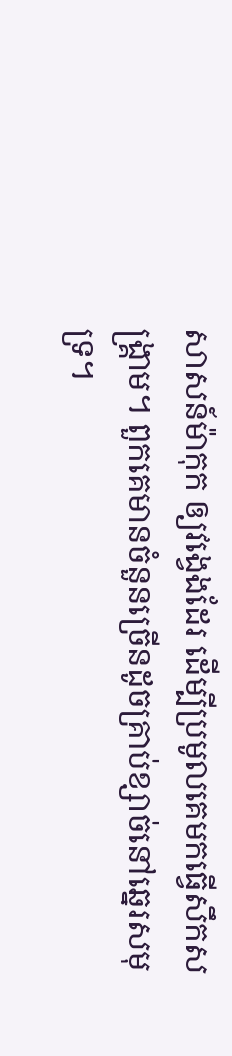សាសន៍ម៉ាកុក ឲ្យវង្វេងដែរ ដើម្បីប្រមូលគេមកធ្វើសឹកសង្គ្រាម។ ពួកគេមានចំនួនច្រើនដូចគ្រាប់ខ្សាច់នៅឆ្នេរសមុទ្រ។